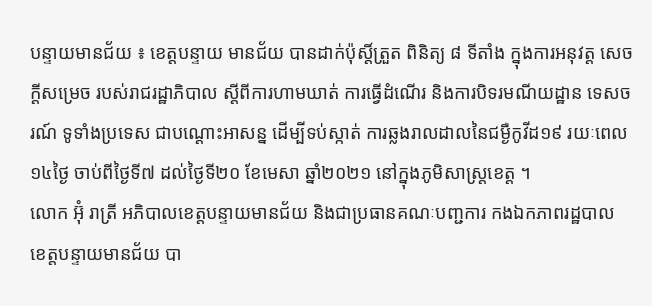បន្ទាយមានជ័យ ៖ ខេត្តបន្ទាយ មានជ័យ បានដាក់ប៉ុស្តិ៍ត្រួត ពិនិត្យ ៨ ទីតាំង ក្នុងការអនុវត្ត សេចក្ដីសម្រេច របស់រាជរដ្ឋាភិបាល ស្ដីពីការហាមឃាត់ ការធ្វើដំណើរ និងការបិទរមណីយដ្ឋាន ទេសចរណ៍ ទូទាំងប្រទេស ជាបណ្ដោះអាសន្ន ដើម្បីទប់ស្កាត់ ការឆ្លងរាលដាលនៃជម្ងឺកូវីដ១៩ រយៈពេល១៤ថ្ងៃ ចាប់ពីថ្ងៃទី៧ ដល់ថ្ងៃទី២០ ខែមេសា ឆ្នាំ២០២១ នៅក្នុងភូមិសាស្ត្រខេត្ត ។
លោក អ៊ុំ រាត្រី អភិបាលខេត្តបន្ទាយមានជ័យ និងជាប្រធានគណៈបញ្ជការ កងឯកភាពរដ្ឋបាល ខេត្តបន្ទាយមានជ័យ បា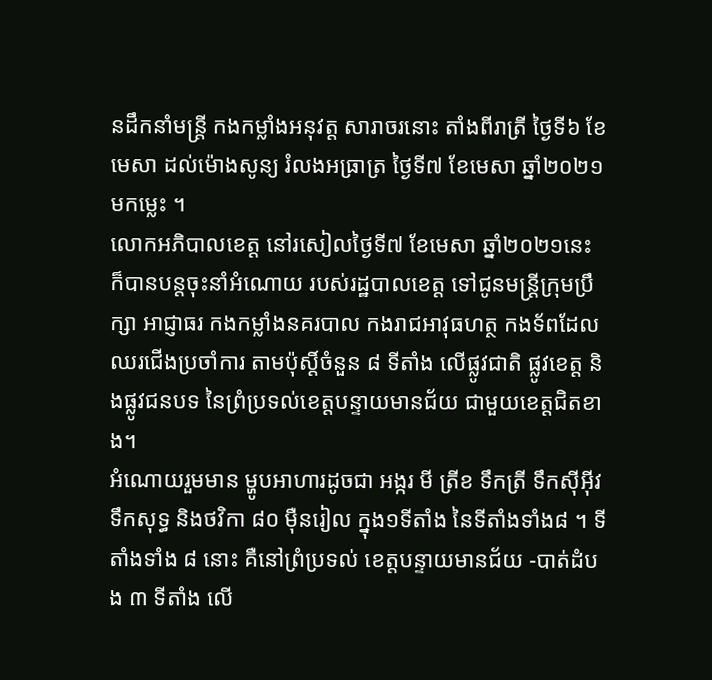នដឹកនាំមន្ត្រី កងកម្លាំងអនុវត្ត សារាចរនោះ តាំងពីរាត្រី ថ្ងៃទី៦ ខែមេសា ដល់ម៉ោងសូន្យ រំលងអធ្រាត្រ ថ្ងៃទី៧ ខែមេសា ឆ្នាំ២០២១មកម្លេះ ។
លោកអភិបាលខេត្ត នៅរសៀលថ្ងៃទី៧ ខែមេសា ឆ្នាំ២០២១នេះ ក៏បានបន្តចុះនាំអំណោយ របស់រដ្ឋបាលខេត្ត ទៅជូនមន្ត្រីក្រុមប្រឹក្សា អាជ្ញាធរ កងកម្លាំងនគរបាល កងរាជអាវុធហត្ថ កងទ័ពដែលឈរជើងប្រចាំការ តាមប៉ុស្តិ៍ចំនួន ៨ ទីតាំង លើផ្លូវជាតិ ផ្លូវខេត្ត និងផ្លូវជនបទ នៃព្រំប្រទល់ខេត្តបន្ទាយមានជ័យ ជាមួយខេត្តជិតខាង។
អំណោយរួមមាន ម្ហូបអាហារដូចជា អង្ករ មី ត្រីខ ទឹកត្រី ទឹកស៊ីអ៊ីវ ទឹកសុទ្ធ និងថវិកា ៨០ ម៉ឺនរៀល ក្នុង១ទីតាំង នៃទីតាំងទាំង៨ ។ ទីតាំងទាំង ៨ នោះ គឺនៅព្រំប្រទល់ ខេត្តបន្ទាយមានជ័យ -បាត់ដំបង ៣ ទីតាំង លើ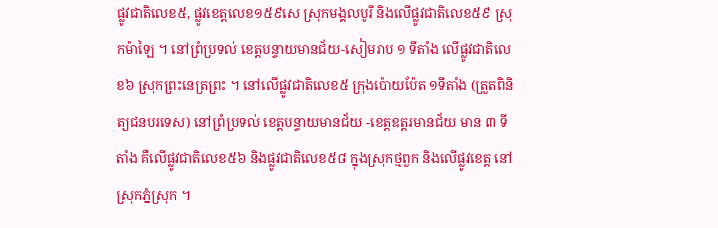ផ្លូវជាតិលេខ៥, ផ្លូវខេត្តលេខ១៥៩សេ ស្រុកមង្គលបូរី និងលើផ្លូវជាតិលេខ៥៩ ស្រុកម៉ាឡៃ ។ នៅព្រំប្រទល់ ខេត្តបន្ទាយមានជ័យ-សៀមរាប ១ ទីតាំង លើផ្លូវជាតិលេខ៦ ស្រុកព្រះនេត្រព្រះ ។ នៅលើផ្លូវជាតិលេខ៥ ក្រុងប៉ោយប៉ែត ១ទីតាំង (ត្រួតពិនិត្យជនបរទេស) នៅព្រំប្រទល់ ខេត្តបន្ទាយមានជ័យ -ខេត្តឧត្តរមានជ័យ មាន ៣ ទីតាំង គឺលើផ្លូវជាតិលេខ៥៦ និងផ្លូវជាតិលេខ៥៨ ក្នុងស្រុកថ្មពួក និងលើផ្លូវខេត្ត នៅស្រុកភ្នំស្រុក ។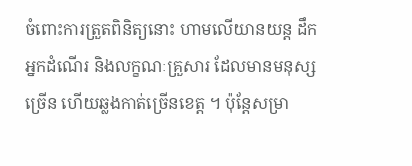ចំពោះការត្រួតពិនិត្យនោះ ហាមលើយានយន្ត ដឹកអ្នកដំណើរ និងលក្ខណៈគ្រួសារ ដែលមានមនុស្សច្រើន ហើយឆ្លងកាត់ច្រើនខេត្ត ។ ប៉ុន្តែសម្រា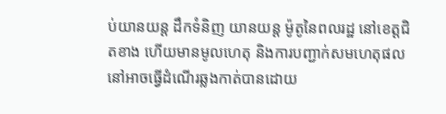ប់យានយន្ត ដឹកទំនិញ យានយន្ត ម៉ូតូនៃពលរដ្ឋ នៅខេត្តជិតខាង ហើយមានមូលហេតុ និងការបញ្ជាក់សមហេតុផល នៅអាចធ្វើដំណើរឆ្លងកាត់បានដោយ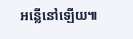អន្លើនៅឡើយ៕